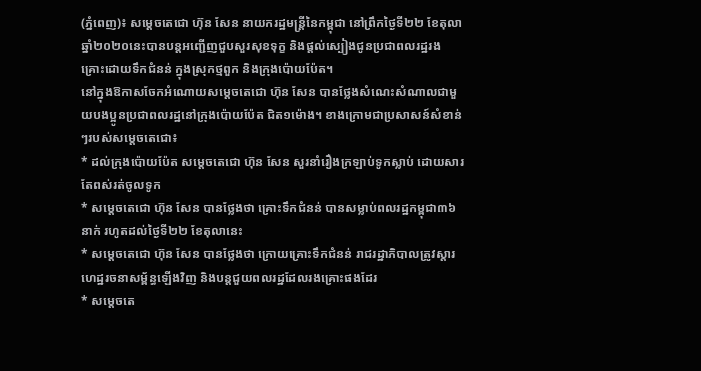(ភ្នំពេញ)៖ សម្តេចតេជោ ហ៊ុន សែន នាយករដ្ឋមន្រ្តីនៃកម្ពុជា នៅព្រឹកថ្ងៃទី២២ ខែតុលា ឆ្នាំ២០២០នេះបានបន្តអញ្ជើញជួបសួរសុខទុក្ខ និងផ្តល់ស្បៀងជូនប្រជាពលរដ្ឋរងគ្រោះដោយទឹកជំនន់ ក្នុងស្រុកថ្មពួក និងក្រុងប៉ោយប៉ែត។
នៅក្នុងឱកាសចែកអំណោយសម្តេចតេជោ ហ៊ុន សែន បានថ្លែងសំណេះសំណាលជាមួយបងប្អូនប្រជាពលរដ្ឋនៅក្រុងប៉ោយប៉ែត ជិត១ម៉ោង។ ខាងក្រោមជាប្រសាសន៍សំខាន់ៗរបស់សម្តេចតេជោ៖
* ដល់ក្រុងប៉ោយប៉ែត សម្តេចតេជោ ហ៊ុន សែន សួរនាំរឿងក្រឡាប់ទូកស្លាប់ ដោយសារតែពស់រត់ចូលទូក
* សម្តេចតេជោ ហ៊ុន សែន បានថ្លែងថា គ្រោះទឹកជំនន់ បានសម្លាប់ពលរដ្ឋកម្ពុជា៣៦នាក់ រហូតដល់ថ្ងៃទី២២ ខែតុលានេះ
* សម្តេចតេជោ ហ៊ុន សែន បានថ្លែងថា ក្រោយគ្រោះទឹកជំនន់ រាជរដ្ឋាភិបាលត្រូវស្តារហេដ្ឋរចនាសម្ព័ន្ធឡើងវិញ និងបន្តជួយពលរដ្ឋដែលរងគ្រោះផងដែរ
* សម្តេចតេ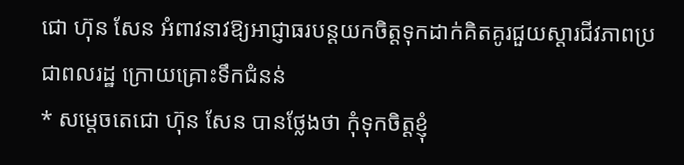ជោ ហ៊ុន សែន អំពាវនាវឱ្យអាជ្ញាធរបន្តយកចិត្តទុកដាក់គិតគូរជួយស្តារជីវភាពប្រជាពលរដ្ឋ ក្រោយគ្រោះទឹកជំនន់
* សម្តេចតេជោ ហ៊ុន សែន បានថ្លែងថា កុំទុកចិត្តខ្ញុំ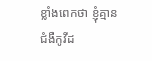ខ្លាំងពេកថា ខ្ញុំគ្មានជំងឺកូវីដ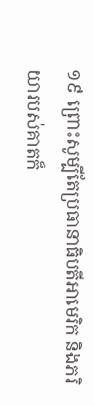១៩ ព្រោះសូម្បីតែប្រធានាធិបតីអាមេរិក និងភរិយារបស់គាតក៏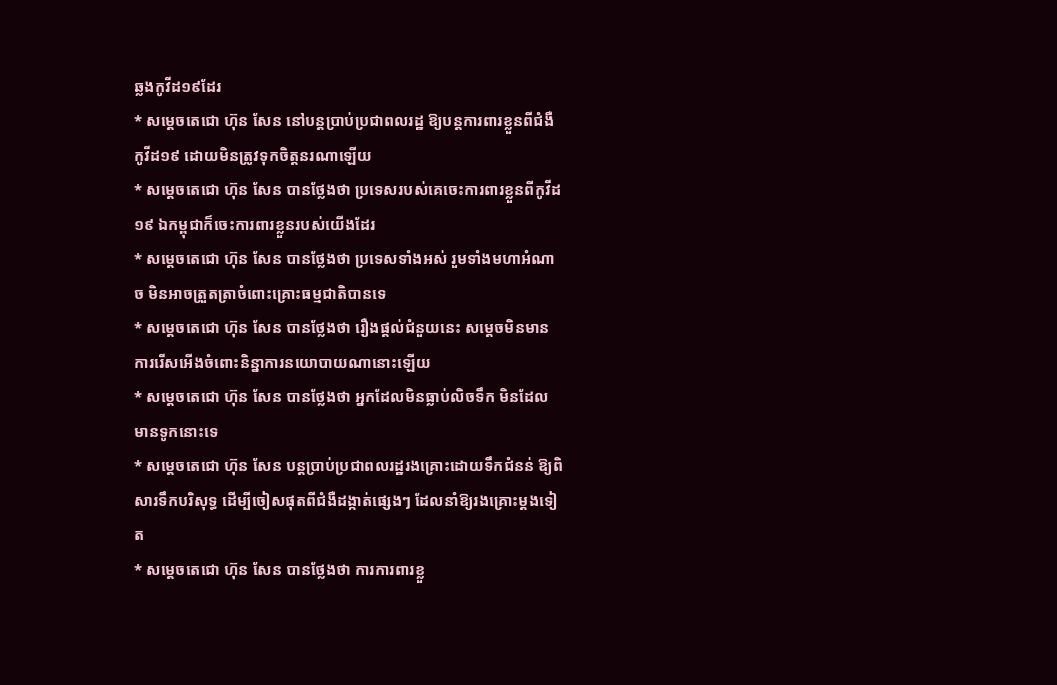ឆ្លងកូវីដ១៩ដែរ
* សម្តេចតេជោ ហ៊ុន សែន នៅបន្តប្រាប់ប្រជាពលរដ្ឋ ឱ្យបន្តការពារខ្លួនពីជំងឺកូវីដ១៩ ដោយមិនត្រូវទុកចិត្តនរណាឡើយ
* សម្តេចតេជោ ហ៊ុន សែន បានថ្លែងថា ប្រទេសរបស់គេចេះការពារខ្លួនពីកូវីដ១៩ ឯកម្ពុជាក៏ចេះការពារខ្លួនរបស់យើងដែរ
* សម្តេចតេជោ ហ៊ុន សែន បានថ្លែងថា ប្រទេសទាំងអស់ រួមទាំងមហាអំណាច មិនអាចត្រួតត្រាចំពោះគ្រោះធម្មជាតិបានទេ
* សម្តេចតេជោ ហ៊ុន សែន បានថ្លែងថា រឿងផ្តល់ជំនួយនេះ សម្តេចមិនមានការរើសអើងចំពោះនិន្នាការនយោបាយណានោះឡើយ
* សម្តេចតេជោ ហ៊ុន សែន បានថ្លែងថា អ្នកដែលមិនធ្លាប់លិចទឹក មិនដែលមានទូកនោះទេ
* សម្តេចតេជោ ហ៊ុន សែន បន្តប្រាប់ប្រជាពលរដ្ឋរងគ្រោះដោយទឹកជំនន់ ឱ្យពិសារទឹកបរិសុទ្ធ ដើម្បីចៀសផុតពីជំងឺដង្កាត់ផ្សេងៗ ដែលនាំឱ្យរងគ្រោះម្តងទៀត
* សម្តេចតេជោ ហ៊ុន សែន បានថ្លែងថា ការការពារខ្លួ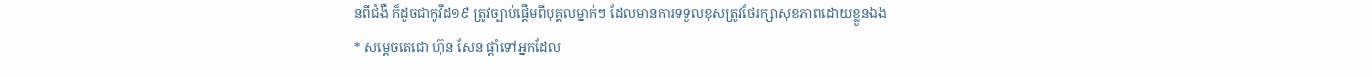នពីជំងឺ ក៏ដូចជាកូវីដ១៩ ត្រូវច្បាប់ផ្តើមពីបុគ្គលម្នាក់ៗ ដែលមានការទទួលខុសត្រូវថែរក្សាសុខភាពដោយខ្លួនឯង
* សម្តេចតេជោ ហ៊ុន សែន ផ្តាំទៅអ្នកដែល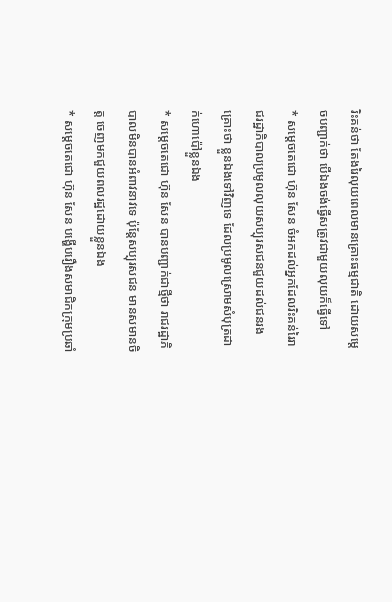រិះគន់ថា តែងរៃលុយពេលមានគ្រោះធម្មជាតិ ដោយសម្តេចបញ្ជាក់ថា បើឯងចង់ធ្វើសត្រូវជាមួយលុយក៏ធ្វើទៅ
* សម្តេចតេជោ ហ៊ុន សែន ចំអកដល់អ្នកដែលរិះគន់រៃរាជរដ្ឋាភិបាលប្រមូលលុយសប្បុរសជនជួយដល់ជនរងគ្រោះថា ខ្លួនឯងទៅវិញទេ ដែលប្រមូលស្រោមសំបុត្រដាក់ហោប៉ៅខ្លួនឯង
* សម្តេចតេជោ ហ៊ុន សែន បានបញ្ជាក់ជាថ្មីថា រាជរដ្ឋាភិបាលមិនបានអំពាវនាវទេ ប៉ុន្តែសប្បុរសជន មានសមានចិត្ត ចេញមកជួយពលរដ្ឋដោយខ្លួនឯង
* សម្តេចតេជោ ហ៊ុន សែន បង្ហើបរឿងសមាជិកក្រុមប្រឆាំ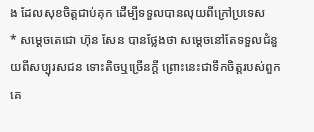ង ដែលសុខចិត្តជាប់គុក ដើម្បីទទួលបានលុយពីក្រៅប្រទេស
* សម្តេចតេជោ ហ៊ុន សែន បានថ្លែងថា សម្តេចនៅតែទទួលជំនួយពីសប្បុរសជន ទោះតិចឬច្រើនក្តី ព្រោះនេះជាទឹកចិត្តរបស់ពួកគេ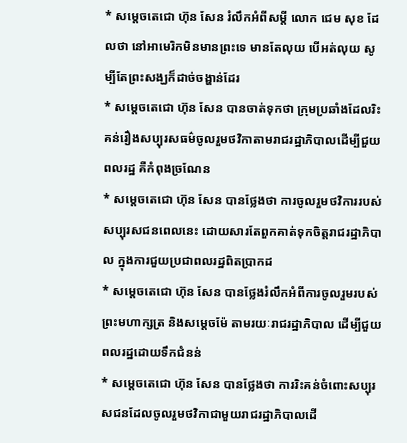* សម្តេចតេជោ ហ៊ុន សែន រំលឹកអំពីសម្តី លោក ជេម សុខ ដែលថា នៅអាមេរិកមិនមានព្រះទេ មានតែលុយ បើអត់លុយ សូម្បីតែព្រះសង្ឃក៏ដាច់ចង្ហាន់ដែរ
* សម្តេចតេជោ ហ៊ុន សែន បានចាត់ទុកថា ក្រុមប្រឆាំងដែលរិះគន់រឿងសប្បុរសធម៌ចូលរួមថវិកាតាមរាជរដ្ឋាភិបាលដើម្បីជួយពលរដ្ឋ គឺកំពុងច្រណែន
* សម្តេចតេជោ ហ៊ុន សែន បានថ្លែងថា ការចូលរួមថវិការរបស់សប្បុរសជនពេលនេះ ដោយសារតែពួកគាត់ទុកចិត្តរាជរដ្ឋាភិបាល ក្នុងការជួយប្រជាពលរដ្ឋពិតប្រាកដ
* សម្តេចតេជោ ហ៊ុន សែន បានថ្លែងរំលឹកអំពីការចូលរួមរបស់ព្រះមហាក្សត្រ និងសម្តេចម៉ែ តាមរយៈរាជរដ្ឋាភិបាល ដើម្បីជួយពលរដ្ឋដោយទឹកជំនន់
* សម្តេចតេជោ ហ៊ុន សែន បានថ្លែងថា ការរិះគន់ចំពោះសប្បុរសជនដែលចូលរួមថវិកាជាមួយរាជរដ្ឋាភិបាលដើ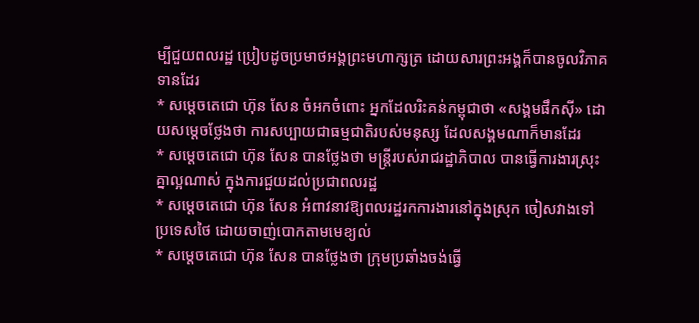ម្បីជួយពលរដ្ឋ ប្រៀបដូចប្រមាថអង្គព្រះមហាក្សត្រ ដោយសារព្រះអង្គក៏បានចូលវិភាគទានដែរ
* សម្តេចតេជោ ហ៊ុន សែន ចំអកចំពោះ អ្នកដែលរិះគន់កម្ពុជាថា «សង្គមផឹកស៊ី» ដោយសម្តេចថ្លែងថា ការសប្បាយជាធម្មជាតិរបស់មនុស្ស ដែលសង្គមណាក៏មានដែរ
* សម្តេចតេជោ ហ៊ុន សែន បានថ្លែងថា មន្រ្តីរបស់រាជរដ្ឋាភិបាល បានធ្វើការងារស្រុះគ្នាល្អណាស់ ក្នុងការជួយដល់ប្រជាពលរដ្ឋ
* សម្តេចតេជោ ហ៊ុន សែន អំពាវនាវឱ្យពលរដ្ឋរកការងារនៅក្នុងស្រុក ចៀសវាងទៅប្រទេសថៃ ដោយចាញ់បោកតាមមេខ្យល់
* សម្តេចតេជោ ហ៊ុន សែន បានថ្លែងថា ក្រុមប្រឆាំងចង់ធ្វើ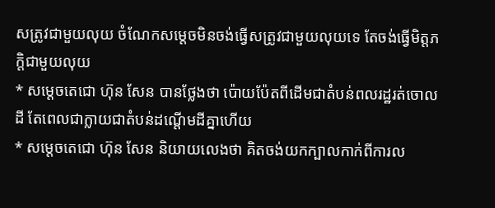សត្រូវជាមួយលុយ ចំណែកសម្តេចមិនចង់ធ្វើសត្រូវជាមួយលុយទេ តែចង់ធ្វើមិត្តភក្តិជាមួយលុយ
* សម្តេចតេជោ ហ៊ុន សែន បានថ្លែងថា ប៉ោយប៉ែតពីដើមជាតំបន់ពលរដ្ឋរត់ចោលដី តែពេលជាក្លាយជាតំបន់ដណ្តើមដីគ្នាហើយ
* សម្តេចតេជោ ហ៊ុន សែន និយាយលេងថា គិតចង់យកក្បាលកាក់ពីការល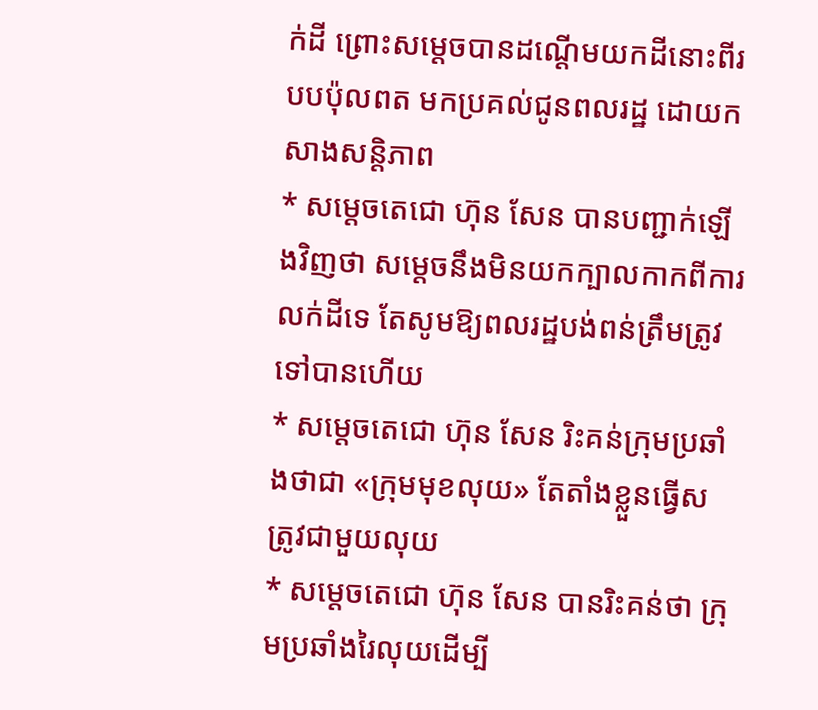ក់ដី ព្រោះសម្តេចបានដណ្តើមយកដីនោះពីរបបប៉ុលពត មកប្រគល់ជូនពលរដ្ឋ ដោយកសាងសន្តិភាព
* សម្តេចតេជោ ហ៊ុន សែន បានបញ្ជាក់ឡើងវិញថា សម្តេចនឹងមិនយកក្បាលកាកពីការលក់ដីទេ តែសូមឱ្យពលរដ្ឋបង់ពន់ត្រឹមត្រូវទៅបានហើយ
* សម្តេចតេជោ ហ៊ុន សែន រិះគន់ក្រុមប្រឆាំងថាជា «ក្រុមមុខលុយ» តែតាំងខ្លួនធ្វើសត្រូវជាមួយលុយ
* សម្តេចតេជោ ហ៊ុន សែន បានរិះគន់ថា ក្រុមប្រឆាំងរៃលុយដើម្បី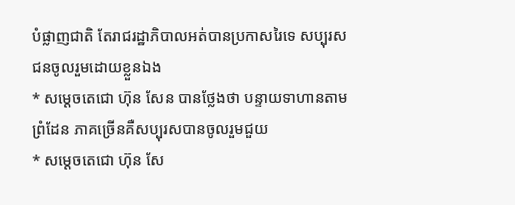បំផ្លាញជាតិ តែរាជរដ្ឋាភិបាលអត់បានប្រកាសរៃទេ សប្បុរសជនចូលរួមដោយខ្លួនឯង
* សម្តេចតេជោ ហ៊ុន សែន បានថ្លែងថា បន្ទាយទាហានតាមព្រំដែន ភាគច្រើនគឺសប្បុរសបានចូលរួមជួយ
* សម្តេចតេជោ ហ៊ុន សែ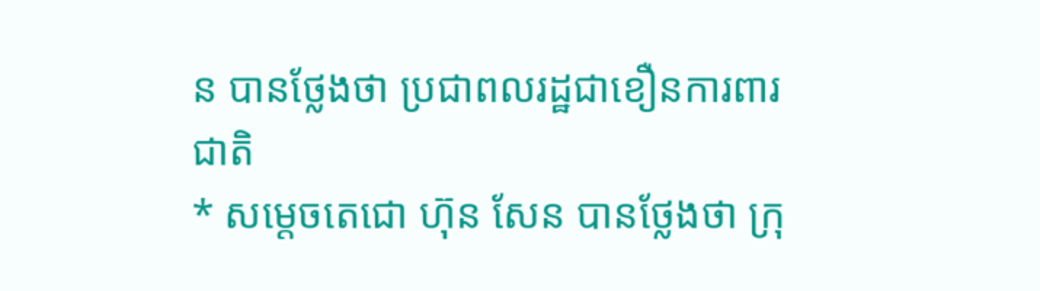ន បានថ្លែងថា ប្រជាពលរដ្ឋជាខឿនការពារជាតិ
* សម្តេចតេជោ ហ៊ុន សែន បានថ្លែងថា ក្រុ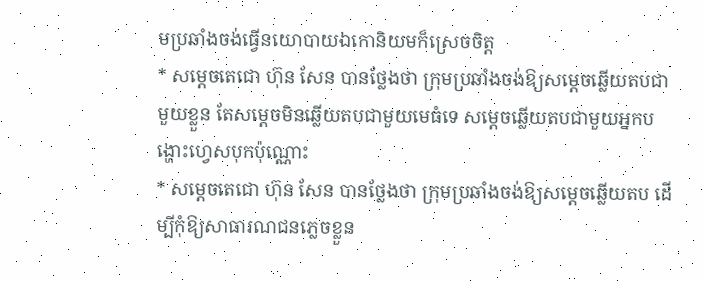មប្រឆាំងចង់ធ្វើនយោបាយឯកោនិយមក៏ស្រេចចិត្ត
* សម្តេចតេជោ ហ៊ុន សែន បានថ្លែងថា ក្រុមប្រឆាំងចង់ឱ្យសម្តេចឆ្លើយតបជាមួយខ្លួន តែសម្តេចមិនឆ្លើយតបជាមួយមេធំទេ សម្តេចឆ្លើយតបជាមួយអ្នកបង្ហោះហ្វេសបុកប៉ុណ្ណោះ
* សម្តេចតេជោ ហ៊ុន សែន បានថ្លែងថា ក្រុមប្រឆាំងចង់ឱ្យសម្តេចឆ្លើយតប ដើម្បីកុំឱ្យសាធារណជនភ្លេចខ្លួន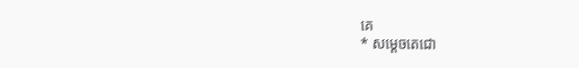គេ
* សម្តេចតេជោ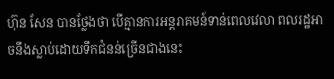ហ៊ុន សែន បានថ្លែងថា បើគ្មានការអន្តរាគមន៍ទាន់ពេលវេលា ពលរដ្ឋអាចនឹងស្លាប់ដោយទឹកជំនន់ច្រើនជាងនេះ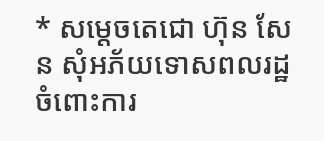* សម្តេចតេជោ ហ៊ុន សែន សុំអភ័យទោសពលរដ្ឋ ចំពោះការ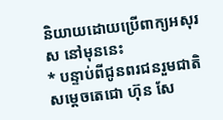និយាយដោយប្រើពាក្យអសុរស នៅមុននេះ
* បន្ទាប់ពីជូនពរជនរួមជាតិ សម្តេចតេជោ ហ៊ុន សែ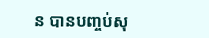ន បានបញ្ចប់សុ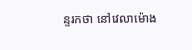ន្ទរកថា នៅវេលាម៉ោង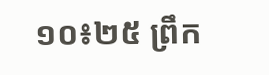១០៖២៥ ព្រឹក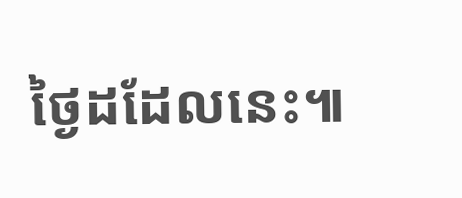ថ្ងៃដដែលនេះ៕